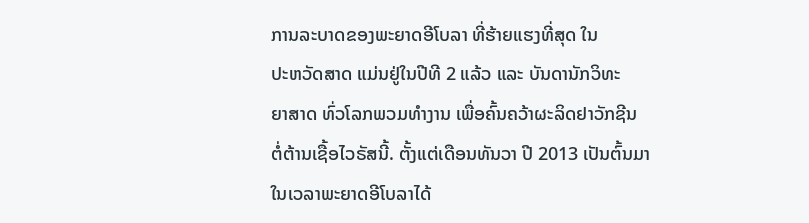ການລະບາດຂອງພະຍາດອີໂບລາ ທີ່ຮ້າຍແຮງທີ່ສຸດ ໃນ
ປະຫວັດສາດ ແມ່ນຢູ່ໃນປີທີ 2 ແລ້ວ ແລະ ບັນດານັກວິທະ
ຍາສາດ ທົ່ວໂລກພວມທຳງານ ເພື່ອຄົ້ນຄວ້າຜະລິດຢາວັກຊີນ
ຕໍ່ຕ້ານເຊື້ອໄວຣັສນີ້. ຕັ້ງແຕ່ເດືອນທັນວາ ປີ 2013 ເປັນຕົ້ນມາ
ໃນເວລາພະຍາດອີໂບລາໄດ້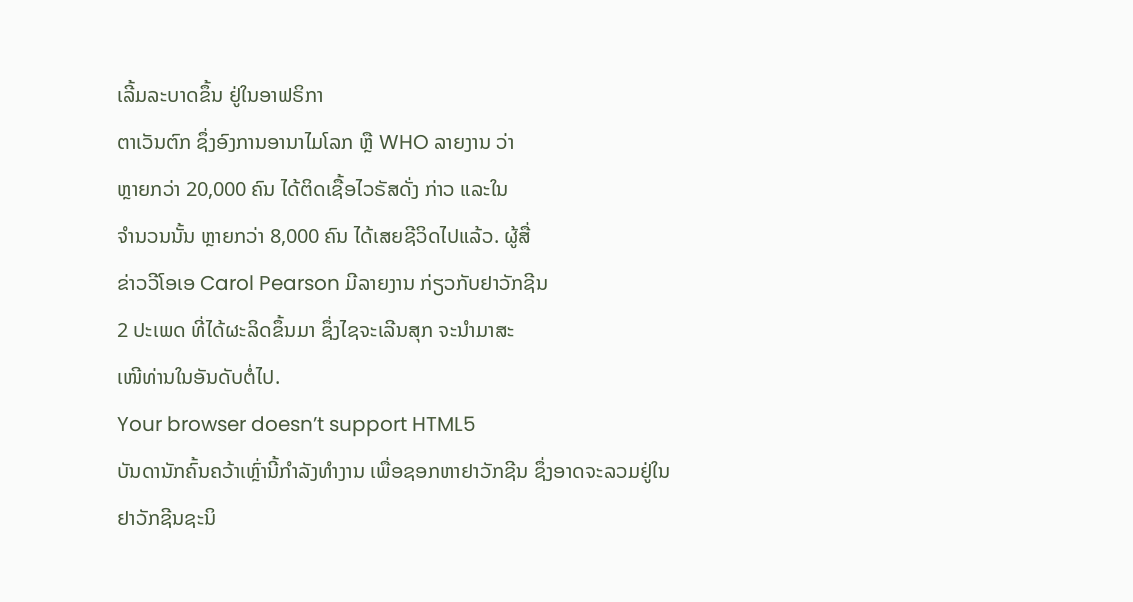ເລີ້ມລະບາດຂຶ້ນ ຢູ່ໃນອາຟຣິກາ
ຕາເວັນຕົກ ຊຶ່ງອົງການອານາໄມໂລກ ຫຼື WHO ລາຍງານ ວ່າ
ຫຼາຍກວ່າ 20,000 ຄົນ ໄດ້ຕິດເຊື້ອໄວຣັສດັ່ງ ກ່າວ ແລະໃນ
ຈຳນວນນັ້ນ ຫຼາຍກວ່າ 8,000 ຄົນ ໄດ້ເສຍຊີວິດໄປແລ້ວ. ຜູ້ສື່
ຂ່າວວີໂອເອ Carol Pearson ມີລາຍງານ ກ່ຽວກັບຢາວັກຊີນ
2 ປະເພດ ທີ່ໄດ້ຜະລິດຂຶ້ນມາ ຊຶ່ງໄຊຈະເລີນສຸກ ຈະນຳມາສະ
ເໜີທ່ານໃນອັນດັບຕໍ່ໄປ.
Your browser doesn’t support HTML5
ບັນດານັກຄົ້ນຄວ້າເຫຼົ່ານີ້ກຳລັງທຳງານ ເພື່ອຊອກຫາຢາວັກຊີນ ຊຶ່ງອາດຈະລວມຢູ່ໃນ
ຢາວັກຊີນຊະນິ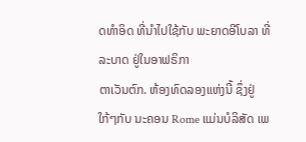ດທຳອິດ ທີ່ນຳໄປໃຊ້ກັບ ພະຍາດອີໂບລາ ທີ່ລະບາດ ຢູ່ໃນອາຟຣິກາ
ຕາເວັນຕົກ. ຫ້ອງທົດລອງແຫ່ງນີ້ ຊຶ່ງຢູ່ໃກ້ໆກັບ ນະຄອນ Rome ແມ່ນບໍລິສັດ ເພ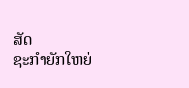ສັດ
ຊະກຳຍັກໃຫຍ່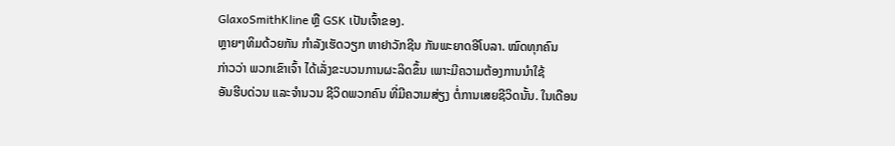GlaxoSmithKline ຫຼື GSK ເປັນເຈົ້າຂອງ.
ຫຼາຍໆທິມດ້ວຍກັນ ກຳລັງເຮັດວຽກ ຫາຢາວັກຊີນ ກັນພະຍາດອີໂບລາ. ໝົດທຸກຄົນ
ກ່າວວ່າ ພວກເຂົາເຈົ້າ ໄດ້ເລັ່ງຂະບວນການຜະລິດຂຶ້ນ ເພາະມີຄວາມຕ້ອງການນຳໃຊ້
ອັນຮີບດ່ວນ ແລະຈຳນວນ ຊີວິດພວກຄົນ ທີ່ມີຄວາມສ່ຽງ ຕໍ່ການເສຍຊີວິດນັ້ນ. ໃນເດືອນ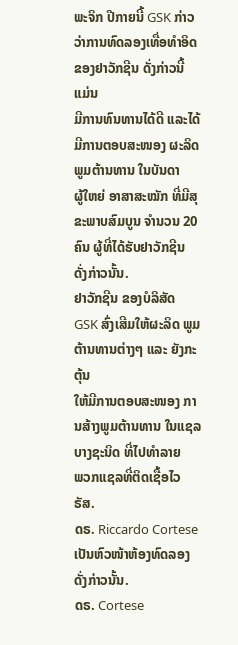ພະຈິກ ປີກາຍນີ້ GSK ກ່າວວ່າການທົດລອງເທື່ອທຳອິດ ຂອງຢາວັກຊີນ ດັ່ງກ່າວນີ້ ແມ່ນ
ມີການທົນທານໄດ້ດີ ແລະໄດ້ມີການຕອບສະໜອງ ຜະລິດພູມຕ້ານທານ ໃນບັນດາ
ຜູ້ໃຫຍ່ ອາສາສະໝັກ ທີ່ມີສຸຂະພາບສົມບູນ ຈຳນວນ 20 ຄົນ ຜູ້ທີ່ໄດ້ຮັບຢາວັກຊີນ
ດັ່ງກ່າວນັ້ນ.
ຢາວັກຊີນ ຂອງບໍລິສັດ GSK ສົ່ງເສີມໃຫ້ຜະລິດ ພູມຕ້ານທານຕ່າງໆ ແລະ ຍັງກະຕຸ້ນ
ໃຫ້ມີການຕອບສະໜອງ ການສ້າງພູມຕ້ານທານ ໃນແຊລບາງຊະນິດ ທີ່ໄປທຳລາຍ
ພວກແຊລທີ່ຕິດເຊື້ອໄວຣັສ.
ດຣ. Riccardo Cortese ເປັນຫົວໜ້າຫ້ອງທົດລອງດັ່ງກ່າວນັ້ນ.
ດຣ. Cortese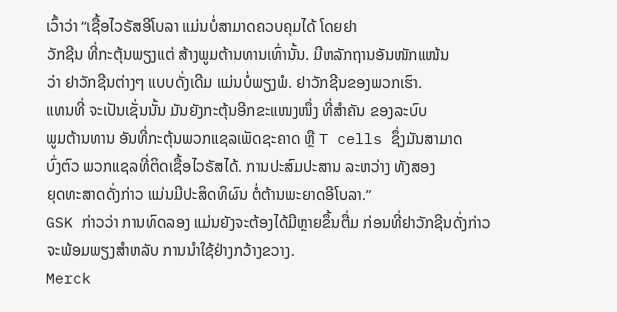ເວົ້າວ່າ “ເຊື້ອໄວຣັສອີໂບລາ ແມ່ນບໍ່ສາມາດຄວບຄຸມໄດ້ ໂດຍຢາ
ວັກຊີນ ທີ່ກະຕຸ້ນພຽງແຕ່ ສ້າງພູມຕ້ານທານເທົ່ານັ້ນ. ມີຫລັກຖານອັນໜັກແໜ້ນ
ວ່າ ຢາວັກຊີນຕ່າງໆ ແບບດັ່ງເດີມ ແມ່ນບໍ່ພຽງພໍ. ຢາວັກຊີນຂອງພວກເຮົາ.
ແທນທີ່ ຈະເປັນເຊັ່ນນັ້ນ ມັນຍັງກະຕຸ້ນອີກຂະແໜງໜຶ່ງ ທີ່ສຳຄັນ ຂອງລະບົບ
ພູມຕ້ານທານ ອັນທີ່ກະຕຸ້ນພວກແຊລເພັດຊະຄາດ ຫຼື T cells ຊຶ່ງມັນສາມາດ
ບົ່ງຕົວ ພວກແຊລທີ່ຕິດເຊື້ອໄວຣັສໄດ້. ການປະສົມປະສານ ລະຫວ່າງ ທັງສອງ
ຍຸດທະສາດດັ່ງກ່າວ ແມ່ນມີປະສິດທິຜົນ ຕໍ່ຕ້ານພະຍາດອີໂບລາ.”
GSK ກ່າວວ່າ ການທົດລອງ ແມ່ນຍັງຈະຕ້ອງໄດ້ມີຫຼາຍຂຶ້ນຕື່ມ ກ່ອນທີ່ຢາວັກຊີນດັ່ງກ່າວ ຈະພ້ອມພຽງສຳຫລັບ ການນຳໃຊ້ຢ່າງກວ້າງຂວາງ.
Merck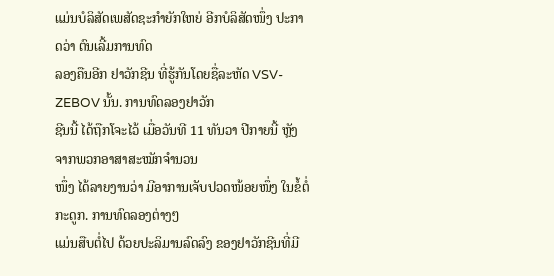ແມ່ນບໍລິສັດເພສັດຊະກຳຍັກໃຫຍ່ ອີກບໍລິສັດໜຶ່ງ ປະກາດວ່າ ຕົນເລີ້ມການທົດ
ລອງຄືນອີກ ຢາວັກຊີນ ທີ່ຮູ້ກັນໂດຍຊື່ລະຫັດ VSV-ZEBOV ນັ້ນ. ການທົດລອງຢາວັກ
ຊີນນີ້ ໄດ້ຖືກໂຈະໄວ້ ເມື່ອວັນທີ 11 ທັນວາ ປີກາຍນີ້ ຫຼັງຈາກພວກອາສາສະໝັກຈຳນວນ
ໜຶ່ງ ໄດ້ລາຍງານວ່າ ມີອາການເຈັບປວດໜ້ອຍໜຶ່ງ ໃນຂໍ້ຕໍ່ກະດູກ. ການທົດລອງຕ່າງໆ
ແມ່ນສືບຕໍ່ໄປ ດ້ວຍປະລິມານລົດລົງ ຂອງຢາວັກຊີນທີ່ມີ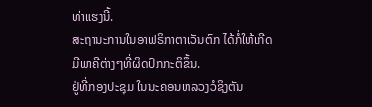ທ່າແຮງນີ້.
ສະຖານະການໃນອາຟຣິກາຕາເວັນຕົກ ໄດ້ກໍ່ໃຫ້ເກີດ ມີພາຄີຕ່າງໆທີ່ຜິດປົກກະຕິຂຶ້ນ.
ຢູ່ທີ່ກອງປະຊຸມ ໃນນະຄອນຫລວງວໍຊິງຕັນ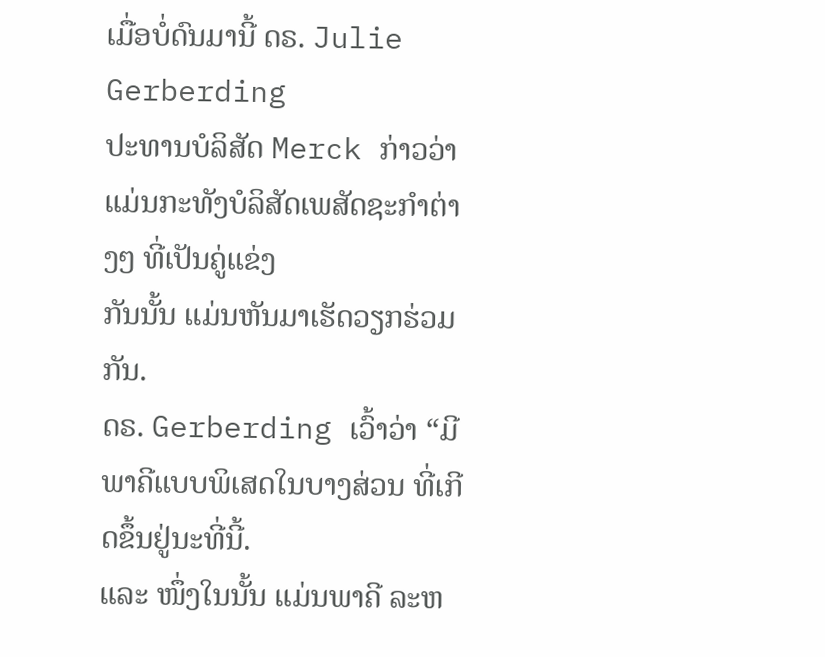ເມື່ອບໍ່ດົນມານີ້ ດຣ. Julie Gerberding
ປະທານບໍລິສັດ Merck ກ່າວວ່າ ແມ່ນກະທັງບໍລິສັດເພສັດຊະກຳຕ່າງໆ ທີ່ເປັນຄູ່ແຂ່ງ
ກັນນັ້ນ ແມ່ນຫັນມາເຮັດວຽກຮ່ວມກັນ.
ດຣ. Gerberding ເວົ້າວ່າ “ມີພາຄີແບບພິເສດໃນບາງສ່ວນ ທີ່ເກີດຂຶ້ນຢູ່ນະທີ່ນີ້.
ແລະ ໜຶ່ງໃນນັ້ນ ແມ່ນພາຄີ ລະຫ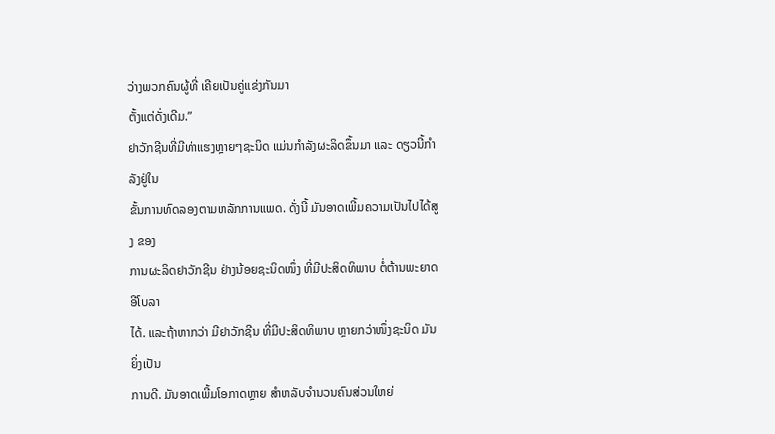ວ່າງພວກຄົນຜູ້ທີ່ ເຄີຍເປັນຄູ່ແຂ່ງກັນມາ
ຕັ້ງແຕ່ດັ່ງເດີມ.”
ຢາວັກຊີນທີ່ມີທ່າແຮງຫຼາຍໆຊະນິດ ແມ່ນກຳລັງຜະລິດຂຶ້ນມາ ແລະ ດຽວນີ້ກຳລັງຢູ່ໃນ
ຂັ້ນການທົດລອງຕາມຫລັກການແພດ. ດັ່ງນີ້ ມັນອາດເພີ້ມຄວາມເປັນໄປໄດ້ສູງ ຂອງ
ການຜະລິດຢາວັກຊີນ ຢ່າງນ້ອຍຊະນິດໜຶ່ງ ທີ່ມີປະສິດທິພາບ ຕໍ່ຕ້ານພະຍາດອີໂບລາ
ໄດ້. ແລະຖ້າຫາກວ່າ ມີຢາວັກຊີນ ທີ່ມີປະສິດທິພາບ ຫຼາຍກວ່າໜຶ່ງຊະນິດ ມັນຍິ່ງເປັນ
ການດີ. ມັນອາດເພີ້ມໂອກາດຫຼາຍ ສຳຫລັບຈຳນວນຄົນສ່ວນໃຫຍ່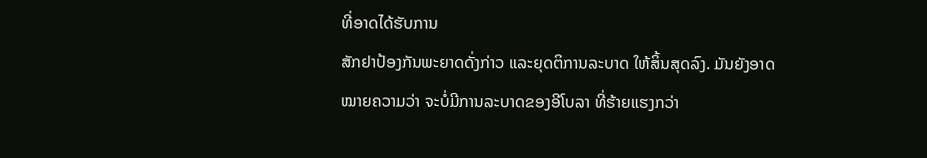ທີ່ອາດໄດ້ຮັບການ
ສັກຢາປ້ອງກັນພະຍາດດັ່ງກ່າວ ແລະຍຸດຕິການລະບາດ ໃຫ້ສິ້ນສຸດລົງ. ມັນຍັງອາດ
ໝາຍຄວາມວ່າ ຈະບໍ່ມີການລະບາດຂອງອີໂບລາ ທີ່ຮ້າຍແຮງກວ່າ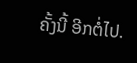ຄັ້ງນີ້ ອີກຕໍ່ໄປ.